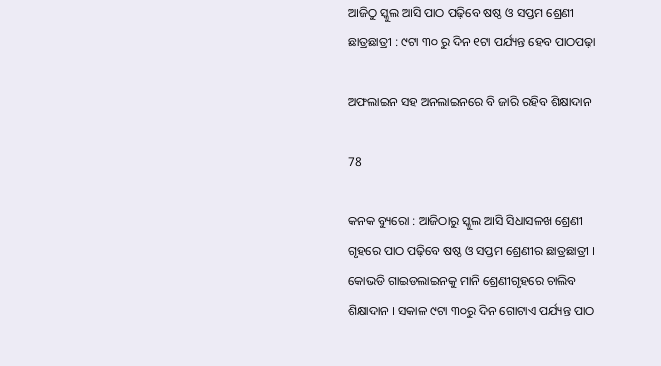ଆଜିଠୁ ସ୍କୁଲ ଆସି ପାଠ ପଢ଼ିବେ ଷଷ୍ଠ ଓ ସପ୍ତମ ଶ୍ରେଣୀ ଛାତ୍ରଛାତ୍ରୀ : ୯ଟା ୩୦ ରୁ ଦିନ ୧ଟା ପର୍ଯ୍ୟନ୍ତ ହେବ ପାଠପଢ଼ା

ଅଫଲାଇନ ସହ ଅନଲାଇନରେ ବି ଜାରି ରହିବ ଶିକ୍ଷାଦାନ

78

କନକ ବ୍ୟୁରୋ : ଆଜିଠାରୁ ସ୍କୁଲ ଆସି ସିଧାସଳଖ ଶ୍ରେଣୀ ଗୃହରେ ପାଠ ପଢ଼ିବେ ଷଷ୍ଠ ଓ ସପ୍ତମ ଶ୍ରେଣୀର ଛାତ୍ରଛାତ୍ରୀ । କୋଭଡି ଗାଇଡଲାଇନକୁ ମାନି ଶ୍ରେଣୀଗୃହରେ ଚାଲିବ ଶିକ୍ଷାଦାନ । ସକାଳ ୯ଟା ୩୦ରୁ ଦିନ ଗୋଟାଏ ପର୍ଯ୍ୟନ୍ତ ପାଠ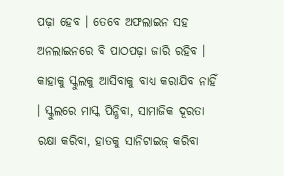ପଢ଼ା ହେବ । ତେବେ ଅଫଲାଇନ ସହ ଅନଲାଇନରେ ବି ପାଠପଢ଼ା ଜାରି ରହିବ । କାହାକୁ ସ୍କୁଲକୁ ଆସିବାକୁ ବାଧ୍ୟ କରାଯିବ ନାହିଁ । ସ୍କୁଲରେ ମାସ୍କ ପିନ୍ଧିବା, ସାମାଜିକ ଦୂରତା ରକ୍ଷା କରିବା, ହାତକୁ ସାନିଟାଇଜ୍ କରିବା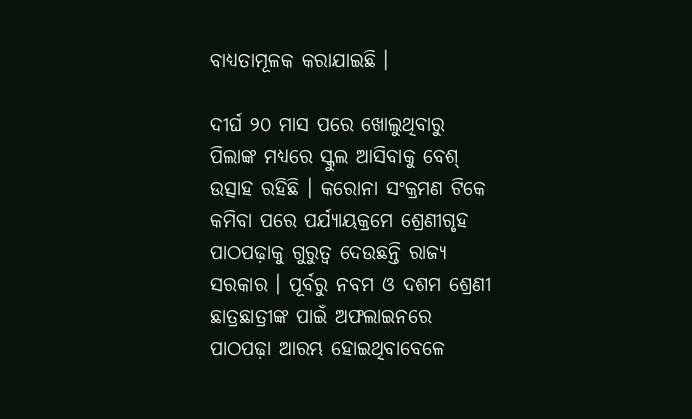ବାଧ୍ୟତାମୂଳକ କରାଯାଇଛି ।

ଦୀର୍ଘ ୨୦ ମାସ ପରେ ଖୋଲୁଥିବାରୁ ପିଲାଙ୍କ ମଧ୍ୟରେ ସ୍କୁଲ ଆସିବାକୁ ବେଶ୍ ଉତ୍ସାହ ରହିଛି । କରୋନା ସଂକ୍ରମଣ ଟିକେ କମିବା ପରେ ପର୍ଯ୍ୟାୟକ୍ରମେ ଶ୍ରେଣୀଗୃହ ପାଠପଢ଼ାକୁ ଗୁରୁତ୍ୱ ଦେଉଛନ୍ତି ରାଜ୍ୟ ସରକାର । ପୂର୍ବରୁ ନବମ ଓ ଦଶମ ଶ୍ରେଣୀ ଛାତ୍ରଛାତ୍ରୀଙ୍କ ପାଇଁ ଅଫଲାଇନରେ ପାଠପଢ଼ା ଆରମ୍ଭ ହୋଇଥିବାବେଳେ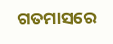ଗତମାସରେ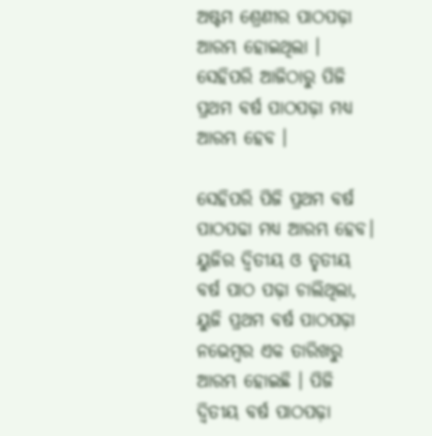ଅଷ୍ଟମ ଶ୍ରେଣୀର ପାଠପଢ଼ା ଆରମ୍ଭ ହୋଇଥିଲା । ସେହିପରି ଆଜିଠାରୁ ପିଜି ପ୍ରଥମ ବର୍ଷ ପାଠପଢ଼ା ମଧ୍ୟ ଆରମ୍ଭ ହେବ ।

ସେହିପରି ପିଜି ପ୍ରଥମ ବର୍ଷ ପାଠପଢା ମଧ୍ୟ ଆରମ୍ଭ ହେବ। ୟୁଜିର ଦ୍ଵିତୀୟ ଓ ତୃତୀୟ ବର୍ଷ ପାଠ ପଢ଼ା ଚାଲିଥିଲା, ୟୁଜି ପ୍ରଥମ ବର୍ଷ ପାଠପଢ଼ା ନଭେମ୍ବର ଏକ ତାରିଖରୁ ଆରମ୍ଭ ହୋଇଛି । ପିଜି ଦ୍ଵିତୀୟ ବର୍ଷ ପାଠପଢ଼ା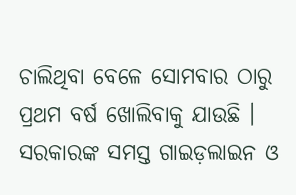ଚାଲିଥିବା ବେଳେ ସୋମବାର ଠାରୁ ପ୍ରଥମ ବର୍ଷ ଖୋଲିବାକୁ ଯାଉଛି । ସରକାରଙ୍କ ସମସ୍ତ ଗାଇଡ଼ଲାଇନ ଓ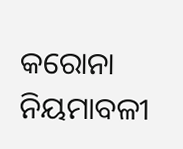କରୋନା ନିୟମାବଳୀ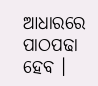ଆଧାରରେ ପାଠପଢା ହେବ ।